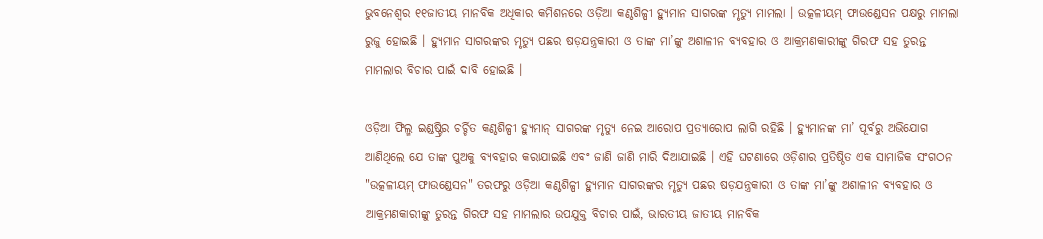ଭୁବନେଶ୍ବର ୧୧ଜାତୀୟ ମାନବିକ ଅଧିକାର କମିଶନରେ ଓଡ଼ିଆ କଣ୍ଠଶିଳ୍ପୀ ହ୍ୟୁମାନ ସାଗରଙ୍କ ମୃତ୍ୟୁ ମାମଲା । ଉତ୍କଳୀୟମ୍ ଫାଉଣ୍ଡେସନ ପକ୍ଷରୁ ମାମଲା ରୁଜୁ ହୋଇଛି । ହ୍ୟୁମାନ ସାଗରଙ୍କର ମୃତ୍ୟୁ ପଛର ଷଡ଼ଯନ୍ତ୍ରକାରୀ ଓ ତାଙ୍କ ମା’ଙ୍କୁ ଅଶାଳୀନ ବ୍ୟବହାର ଓ ଆକ୍ରମଣକାରୀଙ୍କୁ ଗିରଫ ସହ ତୁରନ୍ତ ମାମଲାର ବିଚାର ପାଇଁ ଦାବି ହୋଇଛି ।

ଓଡ଼ିଆ ଫିଲ୍ମ ଇଣ୍ଡଷ୍ଟ୍ରିର ଚର୍ଚ୍ଚିତ କଣ୍ଠଶିଳ୍ପୀ ହ୍ୟୁମାନ୍ ସାଗରଙ୍କ ମୃତ୍ୟୁ ନେଇ ଆରୋପ ପ୍ରତ୍ୟାରୋପ ଲାଗି ରହିଛି । ହ୍ୟୁମାନଙ୍କ ମା’ ପୂର୍ବରୁ ଅଭିଯୋଗ ଆଣିଥିଲେ ଯେ ତାଙ୍କ ପୁଅକୁ ବ୍ୟବହାର କରାଯାଇଛି ଏବଂ ଜାଣି ଜାଣି ମାରି ଦିଆଯାଇଛି । ଏହି ଘଟଣାରେ ଓଡ଼ିଶାର ପ୍ରତିଷ୍ଠିତ ଏକ ସାମାଜିକ ସଂଗଠନ "ଉତ୍କଳୀୟମ୍ ଫାଉଣ୍ଡେସନ" ତରଫରୁ ଓଡ଼ିଆ କଣ୍ଠଶିଳ୍ପୀ ହ୍ୟୁମାନ ସାଗରଙ୍କର ମୃତ୍ୟୁ ପଛର ଷଡ଼ଯନ୍ତ୍ରକାରୀ ଓ ତାଙ୍କ ମା’ଙ୍କୁ ଅଶାଳୀନ ବ୍ୟବହାର ଓ ଆକ୍ରମଣକାରୀଙ୍କୁ ତୁରନ୍ତ ଗିରଫ ସହ ମାମଲାର ଉପଯୁକ୍ତ ବିଚାର ପାଇଁ, ଭାରତୀୟ ଜାତୀୟ ମାନବିକ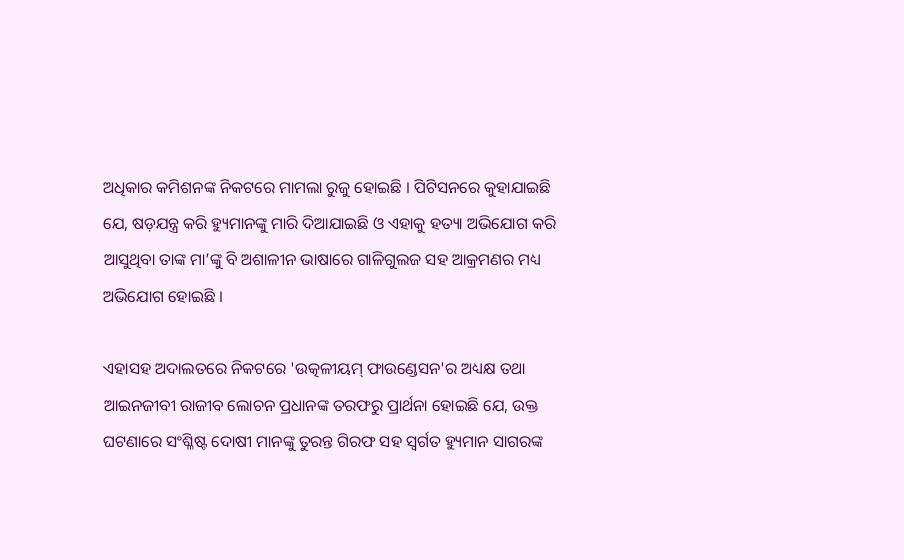ଅଧିକାର କମିଶନଙ୍କ ନିକଟରେ ମାମଲା ରୁଜୁ ହୋଇଛି । ପିଟିସନରେ କୁହାଯାଇଛି ଯେ, ଷଡ଼ଯନ୍ତ୍ର କରି ହ୍ୟୁମାନଙ୍କୁ ମାରି ଦିଆଯାଇଛି ଓ ଏହାକୁ ହତ୍ୟା ଅଭିଯୋଗ କରି ଆସୁଥିବା ତାଙ୍କ ମା’ଙ୍କୁ ବି ଅଶାଳୀନ ଭାଷାରେ ଗାଳିଗୁଲଜ ସହ ଆକ୍ରମଣର ମଧ୍ୟ ଅଭିଯୋଗ ହୋଇଛି ।

ଏହାସହ ଅଦାଲତରେ ନିକଟରେ 'ଉତ୍କଳୀୟମ୍ ଫାଉଣ୍ଡେସନ'ର ଅଧ୍ୟକ୍ଷ ତଥା ଆଇନଜୀବୀ ରାଜୀବ ଲୋଚନ ପ୍ରଧାନଙ୍କ ତରଫରୁ ପ୍ରାର୍ଥନା ହୋଇଛି ଯେ, ଉକ୍ତ ଘଟଣାରେ ସଂଶ୍ଳିଷ୍ଟ ଦୋଷୀ ମାନଙ୍କୁ ତୁରନ୍ତ ଗିରଫ ସହ ସ୍ବର୍ଗତ ହ୍ୟୁମାନ ସାଗରଙ୍କ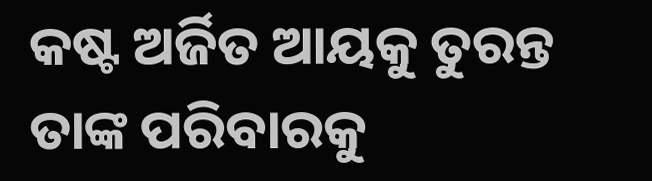କଷ୍ଟ ଅର୍ଜିତ ଆୟକୁ ତୁରନ୍ତ ତାଙ୍କ ପରିବାରକୁ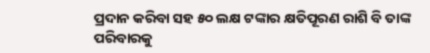ପ୍ରଦାନ କରିବା ସହ ୫୦ ଲକ୍ଷ ଟଙ୍କାର କ୍ଷତିପୂରଣ ରାଶି ବି ତାଙ୍କ ପରିବାରକୁ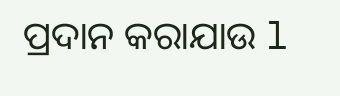ପ୍ରଦାନ କରାଯାଉ l